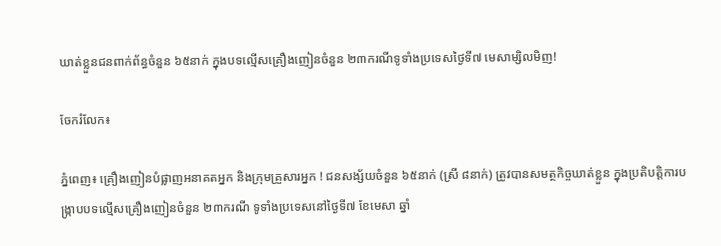ឃាត់ខ្លួនជនពាក់ព័ន្ធចំនួន ៦៥នាក់ ក្នុងបទល្មើសគ្រឿងញៀនចំនួន ២៣ករណីទូទាំងប្រទេសថ្ងៃទី៧ មេសាម្សិលមិញ!

ចែករំលែក៖

ភ្នំពេញ៖ គ្រឿងញៀនបំផ្លាញអនាគតអ្នក និងក្រុមគ្រួសារអ្នក ! ជនសង្ស័យចំនួន ៦៥នាក់ (ស្រី ៨នាក់) ត្រូវបានសមត្ថកិច្ចឃាត់ខ្លួន ក្នុងប្រតិបត្តិការបង្ក្រាបបទល្មើសគ្រឿងញៀនចំនួន ២៣ករណី ទូទាំងប្រទេសនៅថ្ងៃទី៧ ខែមេសា ឆ្នាំ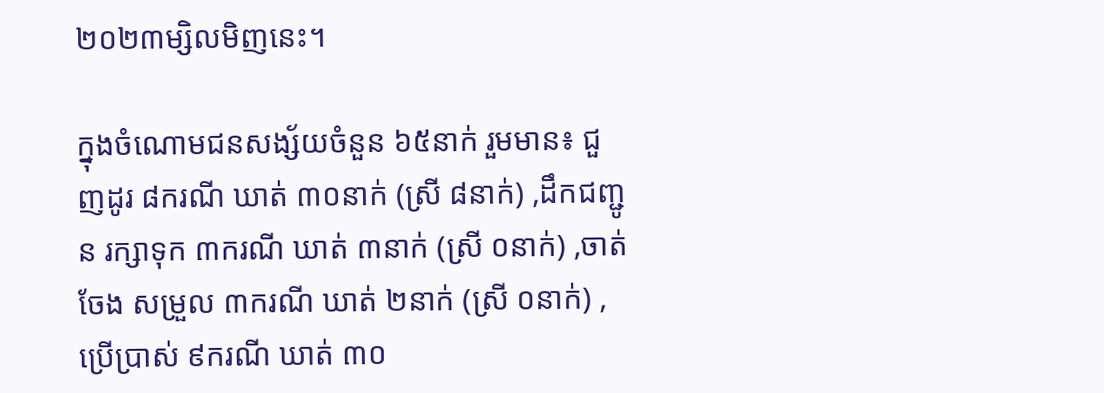២០២៣ម្សិលមិញនេះ។

ក្នុងចំណោមជនសង្ស័យចំនួន ៦៥នាក់ រួមមាន៖ ជួញដូរ ៨ករណី ឃាត់ ៣០នាក់ (ស្រី ៨នាក់) ,ដឹកជញ្ជូន រក្សាទុក ៣ករណី ឃាត់ ៣នាក់ (ស្រី ០នាក់) ,ចាត់ចែង សម្រួល ៣ករណី ឃាត់ ២នាក់ (ស្រី ០នាក់) ,ប្រើប្រាស់ ៩ករណី ឃាត់ ៣០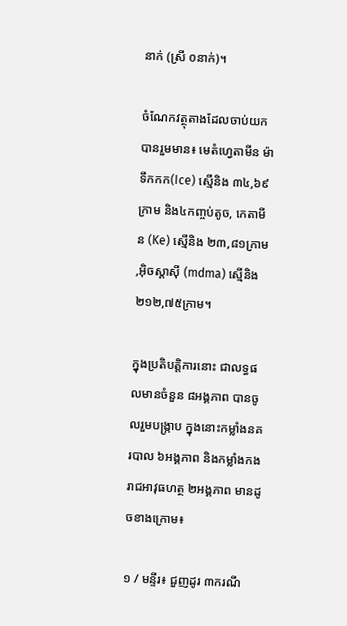នាក់ (ស្រី ០នាក់)។

ចំណែកវត្ថុតាងដែលចាប់យកបានរួមមាន៖ មេតំហ្វេតាមីន ម៉ាទឹកកក(Ice) ស្មេីនិង ៣៤,៦៩ក្រាម និង៤កញ្ចប់តូច, កេតាមីន (Ke) ស្មេីនិង ២៣,៨១ក្រាម ,អុិចស្តាសុី (mdma) ស្មេីនិង ២១២,៧៥ក្រាម។

ក្នុងប្រតិបត្តិការនោះ ជាលទ្ធផលមានចំនួន ៨អង្គភាព បានចូលរួមបង្ក្រាប ក្នុងនោះកម្លាំងនគរបាល ៦អង្គភាព និងកម្លាំងកងរាជអាវុធហត្ថ ២អង្គភាព មានដូចខាងក្រោម៖

១ / មន្ទីរ៖ ជួញដូរ ៣ករណី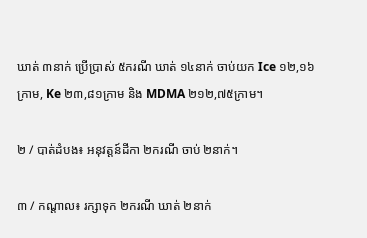ឃាត់ ៣នាក់ ប្រើប្រាស់ ៥ករណី ឃាត់ ១៤នាក់ ចាប់យក Ice ១២,១៦ក្រាម, Ke ២៣,៨១ក្រាម និង MDMA ២១២,៧៥ក្រាម។

២ / បាត់ដំបង៖ អនុវត្តន៍ដីកា ២ករណី ចាប់ ២នាក់។

៣ / កណ្តាល៖ រក្សាទុក ២ករណី ឃាត់ ២នាក់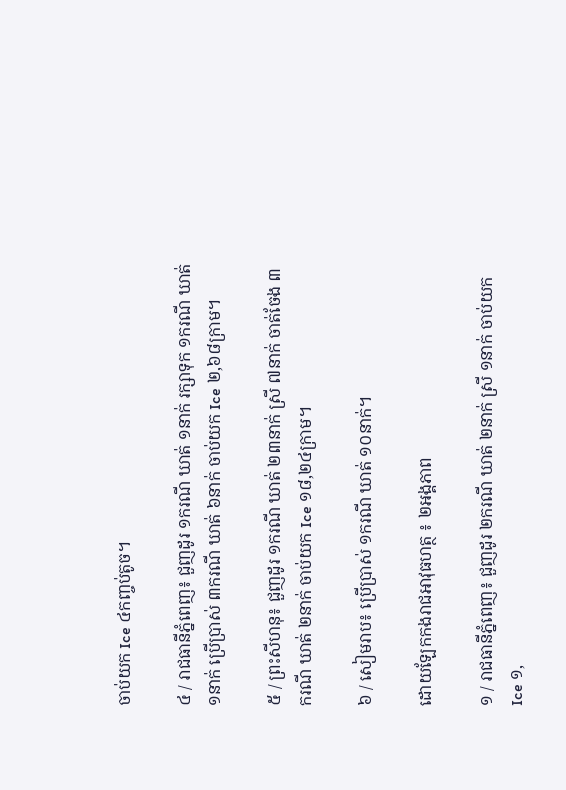ចាប់យក Ice ៤កញ្ចប់តូច។

៤ / រាជធានីភ្នំពេញ៖ ជួញដូរ ១ករណី ឃាត់ ១នាក់ រក្សាទុក ១ករណី ឃាត់ ១នាក់ ប្រើប្រាស់ ៣ករណី ឃាត់ ៦នាក់ ចាប់យក Ice ២,៦៨ក្រាម។

៥ / ព្រះសីហនុ៖ ជួញដូរ ១ករណី ឃាត់ ២៣នាក់ ស្រី ៧នាក់ ចាត់ចែង ៣ករណី ឃាត់ ២នាក់ ចាប់យក Ice ១៨,២៤ក្រាម។

៦ / សៀមរាប៖ ប្រើប្រាស់ ១ករណី ឃាត់ ១០នាក់។

ដោយឡែកកងរាជអាវុធហត្ថ ៖ ២អង្គភាព

១ / រាជធានីភ្នំពេញ៖ ជួញដូរ ២ករណី ឃាត់ ២នាក់ ស្រី ១នាក់ ចាប់យក Ice ១,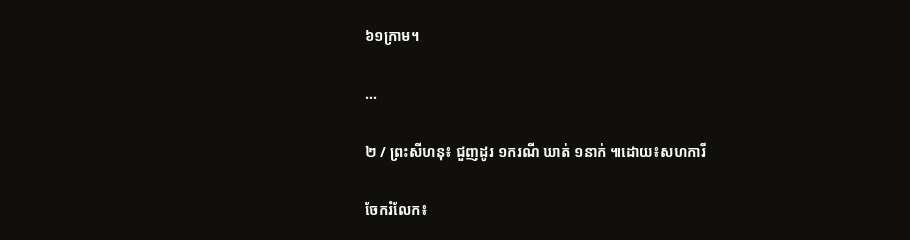៦១ក្រាម។

...

២ / ព្រះសីហនុ៖ ជួញដូរ ១ករណី ឃាត់ ១នាក់ ៕ដោយ៖សហការី

ចែករំលែក៖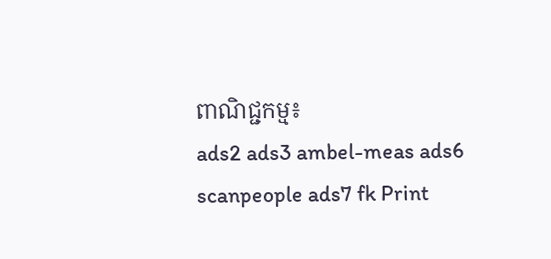ពាណិជ្ជកម្ម៖
ads2 ads3 ambel-meas ads6 scanpeople ads7 fk Print